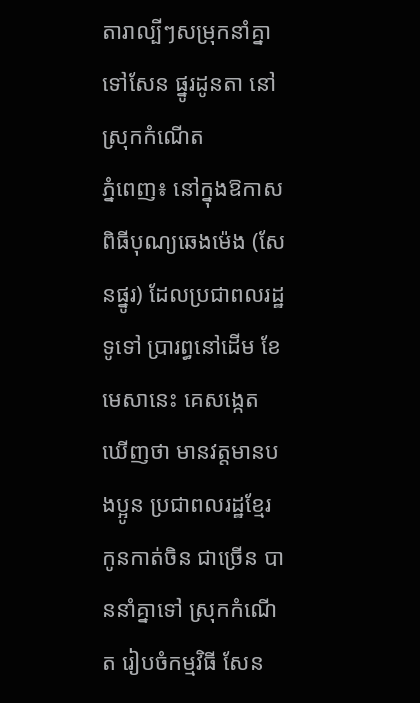តារាល្បីៗសម្រុកនាំគ្នា ទៅសែន ផ្នូរដូនតា នៅស្រុកកំណើត
ភ្នំពេញ៖ នៅក្នុងឱកាសពិធីបុណ្យឆេងម៉េង (សែនផ្នូរ) ដែលប្រជាពលរដ្ឋទូទៅ ប្រារព្ធនៅដើម ខែមេសានេះ គេសង្កេត ឃើញថា មានវត្តមានបងប្អូន ប្រជាពលរដ្ឋខ្មែរ កូនកាត់ចិន ជាច្រើន បាននាំគ្នាទៅ ស្រុកកំណើត រៀបចំកម្មវិធី សែន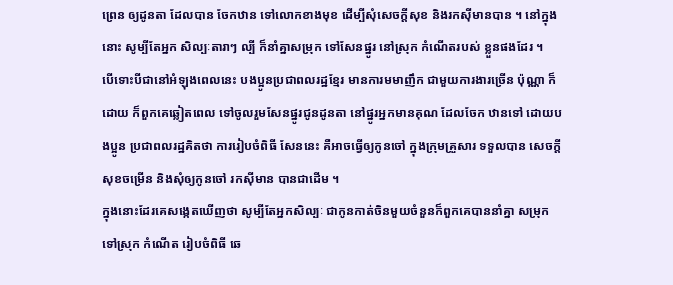ព្រេន ឲ្យដូនតា ដែលបាន ចែកឋាន ទៅលោកខាងមុខ ដើម្បីសុំសេចក្តីសុខ និងរកស៊ីមានបាន ។ នៅក្នុងនោះ សូម្បីតែអ្នក សិល្បៈតារាៗ ល្បី ក៏នាំគ្នាសម្រុក ទៅសែនផ្នូរ នៅស្រុក កំណើតរបស់ ខ្លួនផងដែរ ។
បើទោះបីជានៅអំឡុងពេលនេះ បងប្អូនប្រជាពលរដ្ឋខ្មែរ មានការមមាញឹក ជាមួយការងារច្រើន ប៉ុណ្ណា ក៏ដោយ ក៏ពួកគេឆ្លៀតពេល ទៅចូលរួមសែនផ្នូរជូនដូនតា នៅផ្នូរអ្នកមានគុណ ដែលចែក ឋានទៅ ដោយបងប្អូន ប្រជាពលរដ្ឋគិតថា ការរៀបចំពិធី សែននេះ គឺអាចធ្វើឲ្យកូនចៅ ក្នុងក្រុមគ្រួសារ ទទួលបាន សេចក្ដីសុខចម្រើន និងសុំឲ្យកូនចៅ រកស៊ីមាន បានជាដើម ។
ក្នុងនោះដែរគេសង្កេតឃើញថា សូម្បីតែអ្នកសិល្បៈ ជាកូនកាត់ចិនមួយចំនួនក៏ពួកគេបាននាំគ្នា សម្រុក ទៅស្រុក កំណើត រៀបចំពិធី ឆេ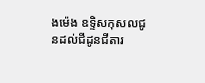ងម៉េង ឧទ្ទិសកុសលជូនដល់ជីដូនជីតារ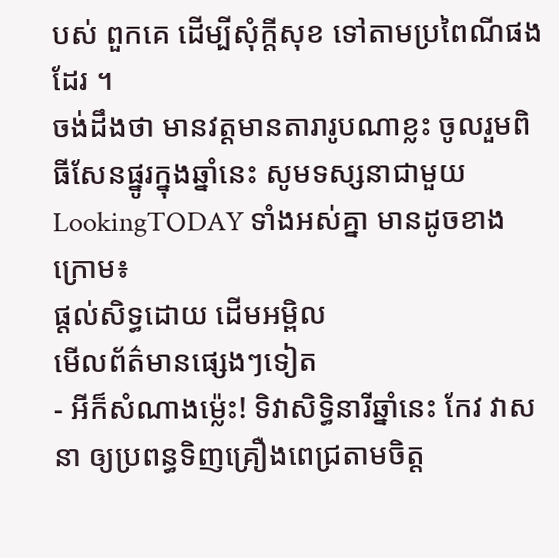បស់ ពួកគេ ដើម្បីសុំក្តីសុខ ទៅតាមប្រពៃណីផងដែរ ។
ចង់ដឹងថា មានវត្តមានតារារូបណាខ្លះ ចូលរួមពិធីសែនផ្នូរក្នុងឆ្នាំនេះ សូមទស្សនាជាមួយ LookingTODAY ទាំងអស់គ្នា មានដូចខាងក្រោម៖
ផ្តល់សិទ្ធដោយ ដើមអម្ពិល
មើលព័ត៌មានផ្សេងៗទៀត
- អីក៏សំណាងម្ល៉េះ! ទិវាសិទ្ធិនារីឆ្នាំនេះ កែវ វាសនា ឲ្យប្រពន្ធទិញគ្រឿងពេជ្រតាមចិត្ត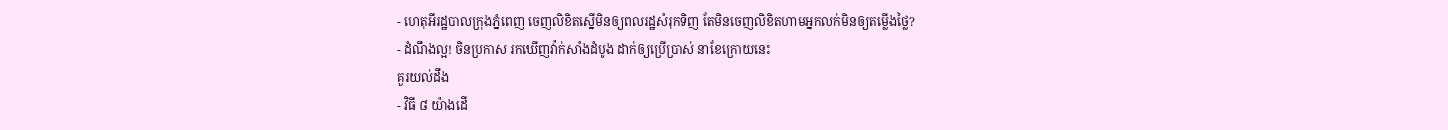- ហេតុអីរដ្ឋបាលក្រុងភ្នំពេញ ចេញលិខិតស្នើមិនឲ្យពលរដ្ឋសំរុកទិញ តែមិនចេញលិខិតហាមអ្នកលក់មិនឲ្យតម្លើងថ្លៃ?
- ដំណឹងល្អ! ចិនប្រកាស រកឃើញវ៉ាក់សាំងដំបូង ដាក់ឲ្យប្រើប្រាស់ នាខែក្រោយនេះ
គួរយល់ដឹង
- វិធី ៨ យ៉ាងដើ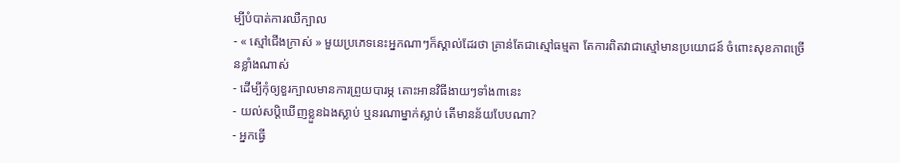ម្បីបំបាត់ការឈឺក្បាល
- « ស្មៅជើងក្រាស់ » មួយប្រភេទនេះអ្នកណាៗក៏ស្គាល់ដែរថា គ្រាន់តែជាស្មៅធម្មតា តែការពិតវាជាស្មៅមានប្រយោជន៍ ចំពោះសុខភាពច្រើនខ្លាំងណាស់
- ដើម្បីកុំឲ្យខួរក្បាលមានការព្រួយបារម្ភ តោះអានវិធីងាយៗទាំង៣នេះ
- យល់សប្តិឃើញខ្លួនឯងស្លាប់ ឬនរណាម្នាក់ស្លាប់ តើមានន័យបែបណា?
- អ្នកធ្វើ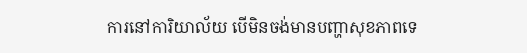ការនៅការិយាល័យ បើមិនចង់មានបញ្ហាសុខភាពទេ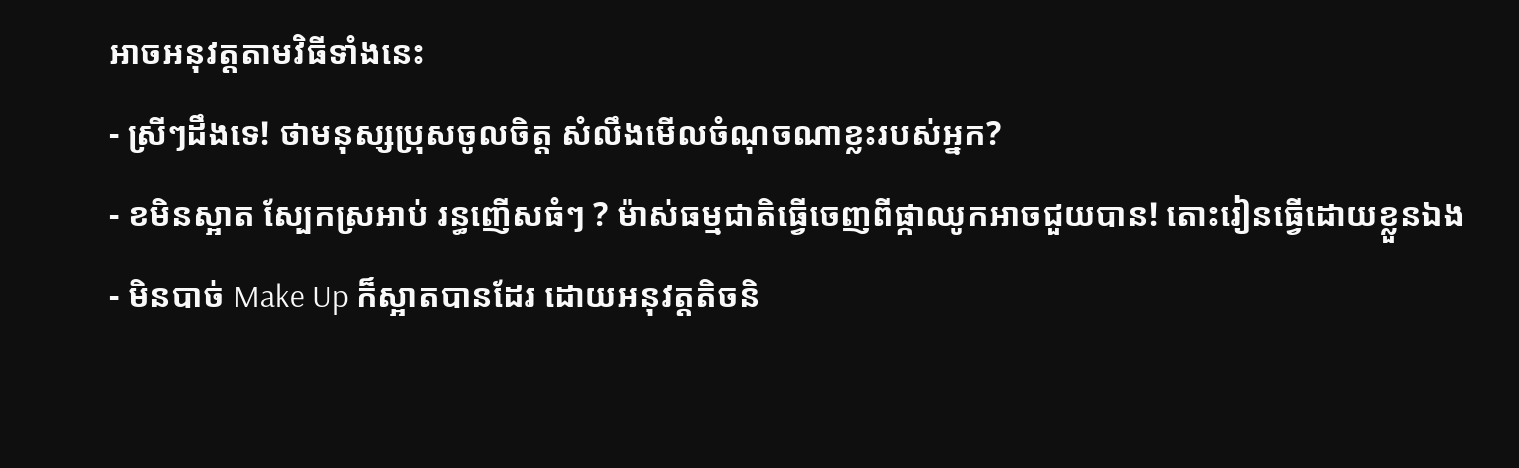អាចអនុវត្តតាមវិធីទាំងនេះ
- ស្រីៗដឹងទេ! ថាមនុស្សប្រុសចូលចិត្ត សំលឹងមើលចំណុចណាខ្លះរបស់អ្នក?
- ខមិនស្អាត ស្បែកស្រអាប់ រន្ធញើសធំៗ ? ម៉ាស់ធម្មជាតិធ្វើចេញពីផ្កាឈូកអាចជួយបាន! តោះរៀនធ្វើដោយខ្លួនឯង
- មិនបាច់ Make Up ក៏ស្អាតបានដែរ ដោយអនុវត្តតិចនិ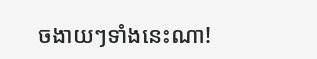ចងាយៗទាំងនេះណា!